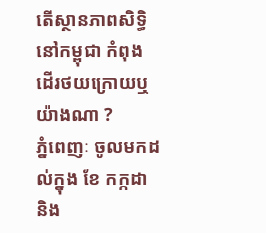តើស្ថានភាពសិទ្ធិនៅកម្ពុជា កំពុងដើរថយក្រោយឬយ៉ាងណា ?
ភ្នំពេញៈ ចូលមកដល់ក្នុង ខែ កក្កដា និង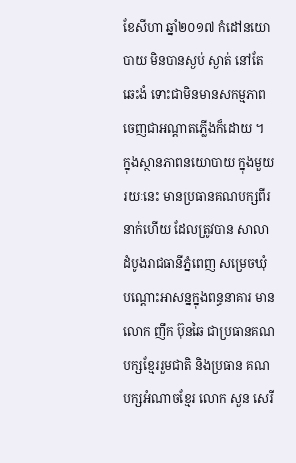ខែសីហា ឆ្នាំ២០១៧ កំដៅនយោបាយ មិនបានស្ងប់ ស្ងាត់ នៅតែឆេះងំ ទោះជាមិនមានសកម្មភាពចេញជាអណ្តាតភ្លើងក៏ដោយ ។
ក្នុងស្ថានភាពនយោបាយ ក្នុងមួយរយៈនេះ មានប្រធានគណបក្សពីរនាក់ហើយ ដែលត្រូវបាន សាលាដំបូងរាជធានីភ្នំពេញ សម្រេចឃុំបណ្តោះអាសន្នក្នុងពន្ធនាគារ មានលោក ញឹក ប៊ុនឆៃ ជាប្រធានគណបក្សខ្មែររួមជាតិ និងប្រធាន គណបក្សអំណាចខ្មែរ លោក សួន សេរី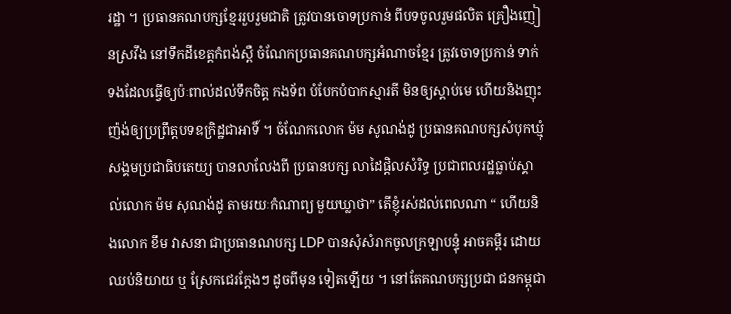រដ្ឋា ។ ប្រធានគណបក្សខ្មែររួបរួមជាតិ ត្រូវបានចោទប្រកាន់ ពីបទចូលរួមផលិត គ្រឿងញៀនស្រវឹង នៅទឹកដីខេត្តកំពង់ស្ពឺ ចំណែកប្រធានគណបក្សអំណាចខ្មែរ ត្រូវចោទប្រកាន់ ទាក់ទងដែលធ្វើឲ្យប៉ៈពាល់ដល់ទឹកចិត្ត កងទ័ព បំបែកបំបាកស្មារតី មិនឲ្យស្តាប់មេ ហើយនិងញុះញ៉ង់ឲ្យប្រព្រឹត្តបទឧក្រិដ្ឋជាអាទិ៍ ។ ចំណែកលោក ម៉ម សូណង់ដូ ប្រធានគណបក្សសំបុកឃ្មុំសង្គមប្រជាធិបតេយ្យ បានលាលែងពី ប្រធានបក្ស លាដៃផ្តិលសំរិទ្ធ ប្រជាពលរដ្ឋធ្លាប់ស្គាល់លោក ម៉ម សុណង់ដូ តាមរយៈកំណាព្យ មួយឃ្លាថា” តើខ្ញុំរស់ដល់ពេលណា “ ហើយនិងលោក ខឹម វាសនា ជាប្រធានណបក្ស LDP បានសុំសំរាកចូលក្រឡាបន្ទុំ អាចគម្ពឺរ ដោយឈប់និយាយ ឬ ស្រែកជេរក្តែងៗ ដូចពីមុន ទៀតឡើយ ។ នៅតែគណបក្សប្រជា ជនកម្ពុជា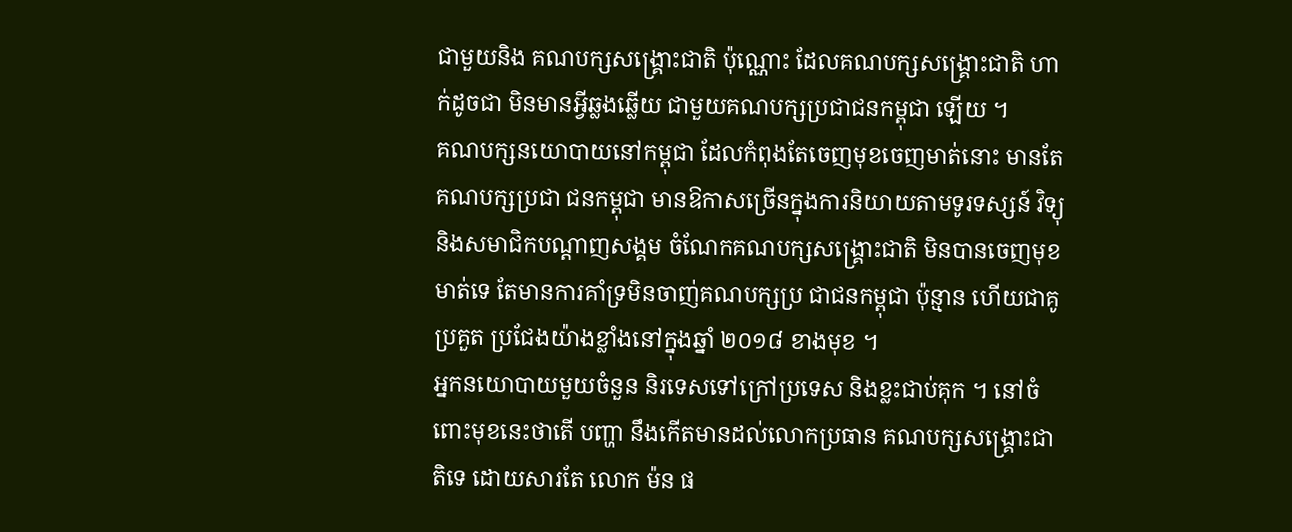ជាមួយនិង គណបក្សសង្គ្រោះជាតិ ប៉ុណ្ណោះ ដែលគណបក្សសង្គ្រោះជាតិ ហាក់ដូចជា មិនមានអ្វីឆ្លងឆ្លើយ ជាមួយគណបក្សប្រជាជនកម្ពុជា ឡើយ ។
គណបក្សនយោបាយនៅកម្ពុជា ដែលកំពុងតែចេញមុខចេញមាត់នោះ មានតែគណបក្សប្រជា ជនកម្ពុជា មានឱកាសច្រើនក្នុងការនិយាយតាមទូរទស្សន៍ វិទ្យុ និងសមាជិកបណ្តាញសង្គម ចំណែកគណបក្សសង្គ្រោះជាតិ មិនបានចេញមុខមាត់ទេ តែមានការគាំទ្រមិនចាញ់គណបក្សប្រ ជាជនកម្ពុជា ប៉ុន្មាន ហើយជាគូប្រគួត ប្រជែងយ៉ាងខ្លាំងនៅក្នុងឆ្នាំ ២០១៨ ខាងមុខ ។
អ្នកនយោបាយមួយចំនួន និរទេសទៅក្រៅប្រទេស និងខ្លះជាប់គុក ។ នៅចំពោះមុខនេះថាតើ បញ្ហា នឹងកើតមានដល់លោកប្រធាន គណបក្សសង្គ្រោះជាតិទេ ដោយសារតែ លោក ម៉ន ផ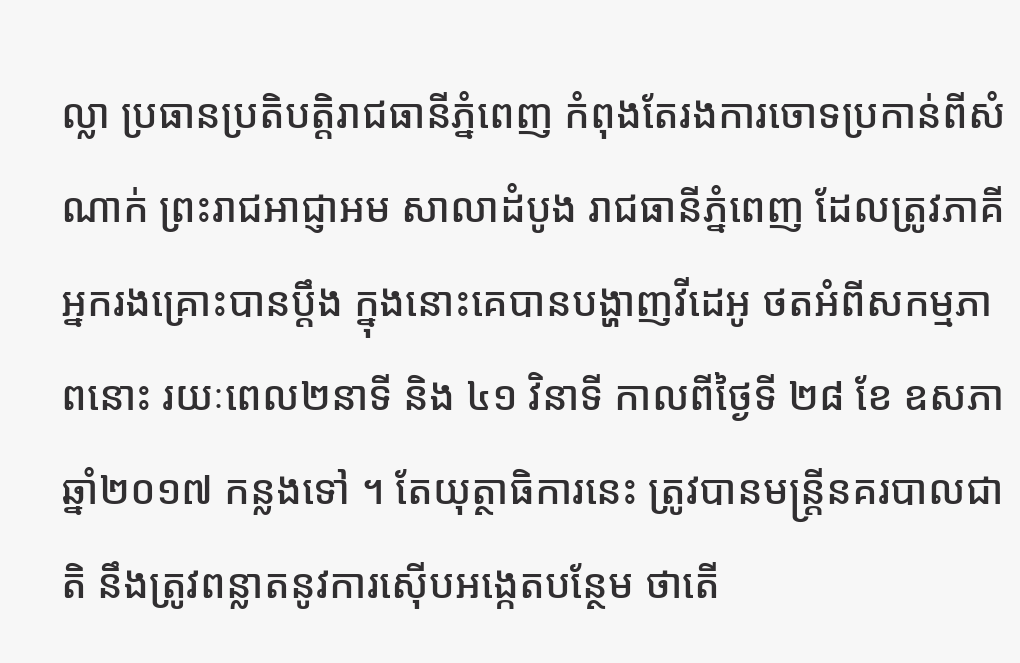ល្លា ប្រធានប្រតិបត្តិរាជធានីភ្នំពេញ កំពុងតែរងការចោទប្រកាន់ពីសំណាក់ ព្រះរាជអាជ្ញាអម សាលាដំបូង រាជធានីភ្នំពេញ ដែលត្រូវភាគីអ្នករងគ្រោះបានប្តឹង ក្នុងនោះគេបានបង្ហាញវីដេអូ ថតអំពីសកម្មភាពនោះ រយៈពេល២នាទី និង ៤១ វិនាទី កាលពីថ្ងៃទី ២៨ ខែ ឧសភា ឆ្នាំ២០១៧ កន្លងទៅ ។ តែយុត្ថាធិការនេះ ត្រូវបានមន្ត្រីនគរបាលជាតិ នឹងត្រូវពន្លាតនូវការស៊ើបអង្កេតបន្ថែម ថាតើ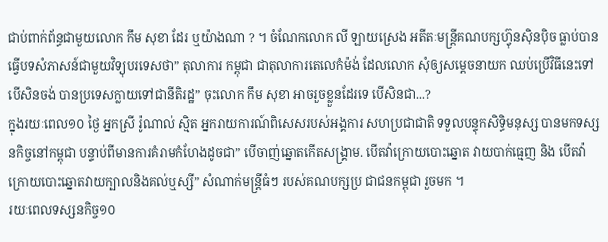ជាប់ពាក់ព័ន្ធជាមួយលោក កឹម សុខា ដែរ ឬយ៉ាងណា ? ។ ចំណែកលោក លី ឡាយស្រេង អតីតៈមន្ត្រីគណបក្សហ្វ៊ុនស៊ិនប៉ិច ធ្លាប់បានធ្វើបទសំភាសន៍ជាមួយវិទ្យុបរទេសថា” តុលាការ កម្ពុជា ជាតុលាការតេលេកំម៉ង់ ដែលលោក សុំឲ្យសម្តេចនាយក ឈប់ប្រើវិធីនេះទៅបើសិនចង់ បានប្រទេសក្លាយទៅជានីតិរដ្ឋ” ចុះលោក កឹម សុខា អាចរួចខ្លួនដែរទេ បើសិនជា...?
ក្នុងរយៈពេល១០ ថ្ងៃ អ្នកស្រី រ៉ូណាល់ ស្មិត អ្នករាយការណ៍ពិសេសរបស់អង្គការ សហប្រជាជាតិ ទទួលបន្ទុកសិទ្ធិមនុស្ស បានមកទស្សនកិច្ចនៅកម្ពុជា បន្ទាប់ពីមានការគំរាមកំហែងដូចជា” បើចាញ់ឆ្នោតកើតសង្គ្រាម. បើតវ៉ាក្រោយបោះឆ្នោត វាយបាក់ធ្មេញ និង បើតវ៉ា ក្រោយបោះឆ្នោតវាយក្បាលនិងគល់ឬស្សី” សំណាក់មន្ត្រីធំៗ របស់គណបក្សប្រ ជាជនកម្ពុជា រួចមក ។
រយៈពេលទស្សនកិច្ច១០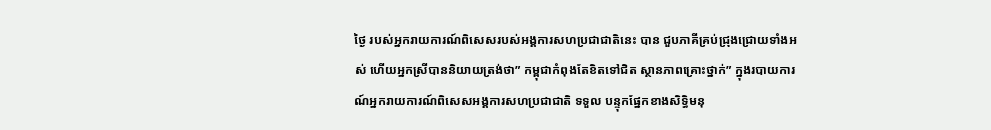ថ្ងៃ របស់អ្នករាយការណ៍ពិសេសរបស់អង្គការសហប្រជាជាតិនេះ បាន ជួបភាគីគ្រប់ជ្រុងជ្រោយទាំងអស់ ហើយអ្នកស្រីបាននិយាយត្រង់ថា” កម្ពុជាកំពុងតែខិតទៅជិត ស្ថានភាពគ្រោះថ្នាក់” ក្នុងរបាយការណ៍អ្នករាយការណ៍ពិសេសអង្គការសហប្រជាជាតិ ទទួល បន្ទុកផ្នែកខាងសិទ្ធិមនុ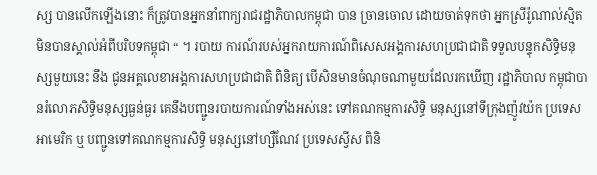ស្ស បានលើកឡើងនោះ ក៏ត្រូវបានអ្នកនាំពាក្យរាជរដ្ឋាភិបាលកម្ពុជា បាន ច្រានចោល ដោយចាត់ទុកថា អ្នកស្រីរ៉ូណាល់ស្មិត មិនបានស្គាល់អំពីបរិបទកម្ពុជា “ ។ របាយ ការណ៍របស់អ្នករាយការណ៍ពិសេសអង្គការសហប្រជាជាតិ ទទួលបន្ទុកសិទ្ធិមនុស្សមួយនេះ នឹង ជូនអគ្គលេខាអង្គការសហប្រជាជាតិ ពិនិត្យ បើសិនមានចំណុចណាមួយដែលរកឃើញ រដ្ឋាភិបាល កម្ពុជាបានរំលោភសិទ្ធិមនុស្សធ្ងន់ធ្ងរ គេនឹងបញ្ជូនរបាយការណ៍ទាំងអស់នេះ ទៅគណកម្មការសិទ្ធិ មនុស្សនៅទីក្រុងញ៉ូវយ៉ក ប្រទេសអាមេរិក ឬ បញ្ជូនទៅគណកម្មការសិទ្ធិ មនុស្សនៅហ្សឺណែវ ប្រទេសស្វីស ពិនិ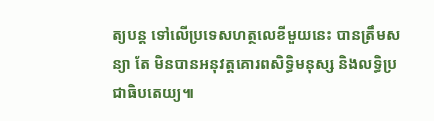ត្យបន្ត ទៅលើប្រទេសហត្ថលេខីមួយនេះ បានត្រឹមសន្យា តែ មិនបានអនុវត្តគោរពសិទ្ធិមនុស្ស និងលទ្ធិប្រជាធិបតេយ្យ៕